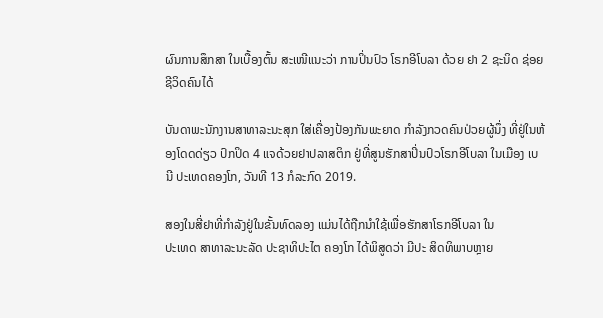ຜົນການສຶກສາ ໃນເບື້ອງຕົ້ນ ສະເໜີແນະວ່າ ການປິ່ນປົວ ໂຣກອີໂບລາ ດ້ວຍ ຢາ 2 ຊະນິດ ຊ່ອຍຊີວິດຄົນໄດ້

ບັນດາພະນັກງານສາທາລະນະສຸກ ໃສ່ເຄື່ອງປ້ອງກັນພະຍາດ ກຳລັງກວດຄົນປ່ວຍຜູ້ນຶ່ງ ທີ່ຢູ່ໃນຫ້ອງໂດດດ່ຽວ ປົກປິດ 4 ແຈດ້ວຍຢາປລາສຕິກ ຢູ່ທີ່ສູນຮັກສາປິ່ນປົວໂຣກອີໂບລາ ໃນເມືອງ ເບນີ ປະເທດຄອງໂກ, ວັນທີ 13 ກໍລະກົດ 2019.

ສອງໃນສີ່ຢາທີ່ກຳລັງຢູ່ໃນຂັ້ນທົດລອງ ແມ່ນໄດ້ຖືກນຳໃຊ້ເພື່ອຮັກສາໂຣກອີໂບລາ ໃນ
ປະເທດ ສາທາລະນະລັດ ປະຊາທິປະໄຕ ຄອງໂກ ໄດ້ພິສູດວ່າ ມີປະ ສິດທິພາບຫຼາຍ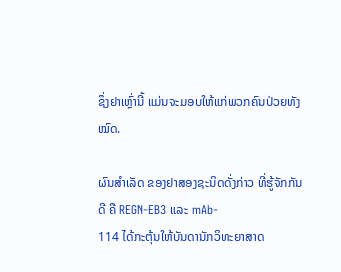ຊຶ່ງຢາເຫຼົ່ານີ້ ແມ່ນຈະມອບໃຫ້ແກ່ພວກຄົນປ່ວຍທັງໝົດ.

ຜົນສຳເລັດ ຂອງຢາສອງຊະນິດດັ່ງກ່າວ ທີ່ຮູ້ຈັກກັນດີ ຄື REGN-EB3 ແລະ mAb-
114 ໄດ້ກະຕຸ້ນໃຫ້ບັນດານັກວິທະຍາສາດ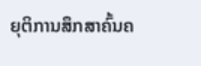ຍຸຕິການສຶກສາຄົ້ນຄ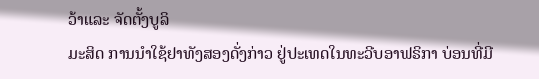ວ້າແລະ ຈັດຕັ້ງບູລິ
ມະສິດ ການນຳໃຊ້ຢາທັງສອງດັ່ງກ່າວ ຢູ່ປະເທດໃນທະວີບອາຟຣິກາ ບ່ອນທີ່ມີ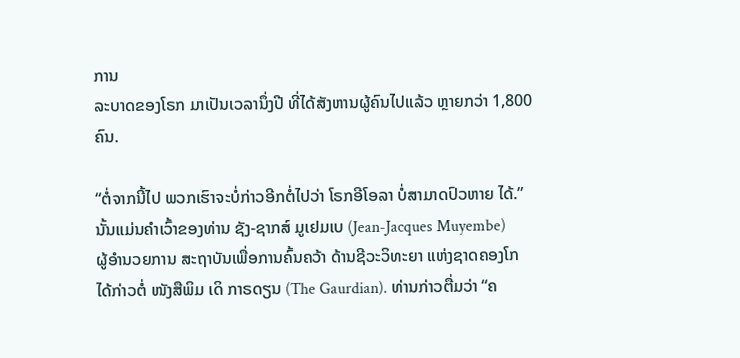ການ
ລະບາດຂອງໂຣກ ມາເປັນເວລານຶ່ງປີ ທີ່ໄດ້ສັງຫານຜູ້ຄົນໄປແລ້ວ ຫຼາຍກວ່າ 1,800
ຄົນ.

“ຕໍ່ຈາກນີ້ໄປ ພວກເຮົາຈະບໍ່ກ່າວອີກຕໍ່ໄປວ່າ ໂຣກອີໂອລາ ບໍ່ສາມາດປົວຫາຍ ໄດ້.”
ນັ້ນແມ່ນຄຳເວົ້າຂອງທ່ານ ຊັງ-ຊາກສ໌ ມູເຢມເບ (Jean-Jacques Muyembe)
ຜູ້ອຳນວຍການ ສະຖາບັນເພື່ອການຄົ້ນຄວ້າ ດ້ານຊີວະວິທະຍາ ແຫ່ງຊາດຄອງໂກ
ໄດ້ກ່າວຕໍ່ ໜັງສືພິມ ເດິ ກາຣດຽນ (The Gaurdian). ທ່ານກ່າວຕື່ມວ່າ “ຄ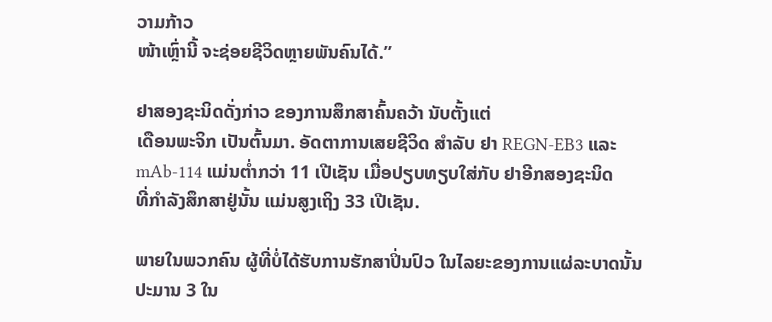ວາມກ້າວ
ໜ້າເຫຼົ່ານີ້ ຈະຊ່ອຍຊີວິດຫຼາຍພັນຄົນໄດ້.”

ຢາສອງຊະນິດດັ່ງກ່າວ ຂອງການສຶກສາຄົ້ນຄວ້າ ນັບຕັ້ງແຕ່
ເດືອນພະຈິກ ເປັນຕົ້ນມາ. ອັດຕາການເສຍຊີວິດ ສຳລັບ ຢາ REGN-EB3 ແລະ
mAb-114 ແມ່ນຕໍ່າກວ່າ 11 ເປີເຊັນ ເມື່ອປຽບທຽບໃສ່ກັບ ຢາອີກສອງຊະນິດ
ທີ່ກຳລັງສຶກສາຢູ່ນັ້ນ ແມ່ນສູງເຖິງ 33 ເປີເຊັນ.

ພາຍໃນພວກຄົນ ຜູ້ທີ່ບໍ່ໄດ້ຮັບການຮັກສາປິ່ນປົວ ໃນໄລຍະຂອງການແຜ່ລະບາດນັ້ນ
ປະມານ 3 ໃນ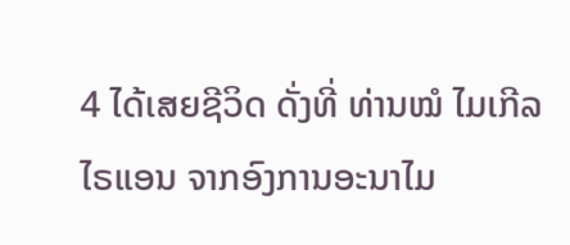4 ໄດ້ເສຍຊີວິດ ດັ່ງທີ່ ທ່ານໝໍ ໄມເກີລ ໄຣແອນ ຈາກອົງການອະນາໄມ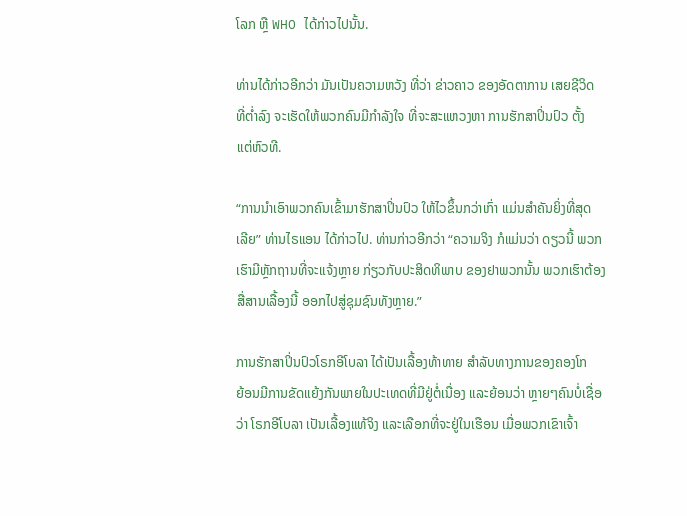ໂລກ ຫຼື WHO ໄດ້ກ່າວໄປນັ້ນ.

ທ່ານໄດ້ກ່າວອີກວ່າ ມັນເປັນຄວາມຫວັງ ທີ່ວ່າ ຂ່າວຄາວ ຂອງອັດຕາການ ເສຍຊີວິດ
ທີ່ຕ່ຳລົງ ຈະເຮັດໃຫ້ພວກຄົນມີກຳລັງໃຈ ທີ່ຈະສະແຫວງຫາ ການຮັກສາປິ່ນປົວ ຕັ້ງ
ແຕ່ຫົວທີ.

“ການນຳເອົາພວກຄົນເຂົ້າມາຮັກສາປິ່ນປົວ ໃຫ້ໄວຂຶ້ນກວ່າເກົ່າ ແມ່ນສຳຄັນຍິ່ງທີ່ສຸດ
ເລີຍ” ທ່ານໄຣແອນ ໄດ້ກ່າວໄປ. ທ່ານກ່າວອີກວ່າ “ຄວາມຈິງ ກໍແມ່ນວ່າ ດຽວນີ້ ພວກ
ເຮົາມີຫຼັກຖານທີ່ຈະແຈ້ງຫຼາຍ ກ່ຽວກັບປະສິດທິພາບ ຂອງຢາພວກນັ້ນ ພວກເຮົາຕ້ອງ
ສື່ສານເລື້ອງນີ້ ອອກໄປສູ່ຊຸມຊົນທັງຫຼາຍ.”

ການຮັກສາປິ່ນປົວໂຣກອີໂບລາ ໄດ້ເປັນເລື້ອງທ້າທາຍ ສຳລັບທາງການຂອງຄອງໂກ
ຍ້ອນມີການຂັດແຍ້ງກັນພາຍໃນປະເທດທີ່ມີຢູ່ຕໍ່ເນື່ອງ ແລະຍ້ອນວ່າ ຫຼາຍໆຄົນບໍ່ເຊື່ອ
ວ່າ ໂຣກອີໂບລາ ເປັນເລື້ອງແທ້ຈິງ ແລະເລືອກທີ່ຈະຢູ່ໃນເຮືອນ ເມື່ອພວກເຂົາເຈົ້າ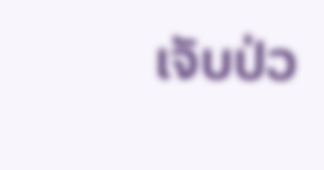ເຈັບປ່ວ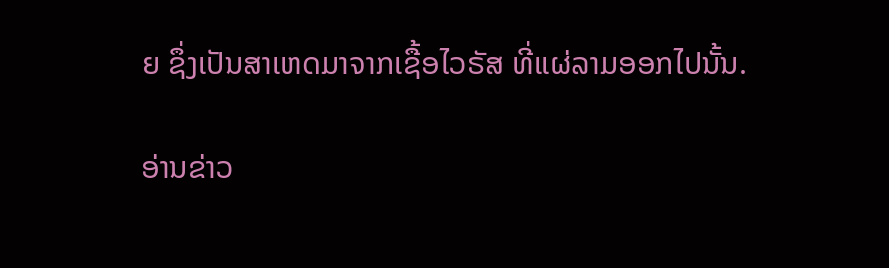ຍ ຊຶ່ງເປັນສາເຫດມາຈາກເຊື້ອໄວຣັສ ທີ່ແຜ່ລາມອອກໄປນັ້ນ.

ອ່ານຂ່າວ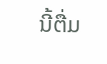ນີ້ຕື່ມ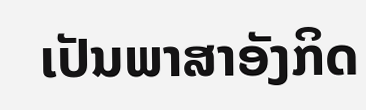ເປັນພາສາອັງກິດ